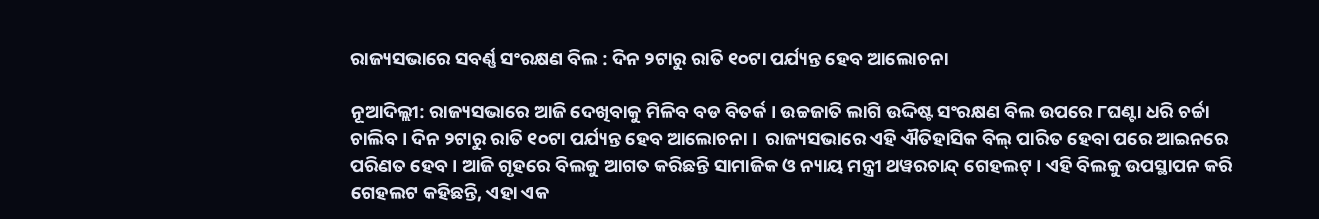ରାଜ୍ୟସଭାରେ ସବର୍ଣ୍ଣ ସଂରକ୍ଷଣ ବିଲ : ଦିନ ୨ଟାରୁ ରାତି ୧୦ଟା ପର୍ଯ୍ୟନ୍ତ ହେବ ଆଲୋଚନା

ନୂଆଦିଲ୍ଲୀ: ରାଜ୍ୟସଭାରେ ଆଜି ଦେଖିବାକୁ ମିଳିବ ବଡ ବିତର୍କ । ଉଚ୍ଚଜାତି ଲାଗି ଉଦ୍ଦିଷ୍ଟ ସଂରକ୍ଷଣ ବିଲ ଉପରେ ୮ଘଣ୍ଟା ଧରି ଚର୍ଚ୍ଚା ଚାଲିବ । ଦିନ ୨ଟାରୁ ରାତି ୧୦ଟା ପର୍ଯ୍ୟନ୍ତ ହେବ ଆଲୋଚନା ।  ରାଜ୍ୟସଭାରେ ଏହି ଐତିହାସିକ ବିଲ୍ ପାରିତ ହେବା ପରେ ଆଇନରେ ପରିଣତ ହେବ । ଆଜି ଗୃହରେ ବିଲକୁ ଆଗତ କରିଛନ୍ତି ସାମାଜିକ ଓ ନ୍ୟାୟ ମନ୍ତ୍ରୀ ଥୱରଚାନ୍ଦ୍ ଗେହଲଟ୍ । ଏହି ବିଲକୁ ଉପସ୍ଥାପନ କରି ଗେହଲଟ କହିଛନ୍ତି, ଏହା ଏକ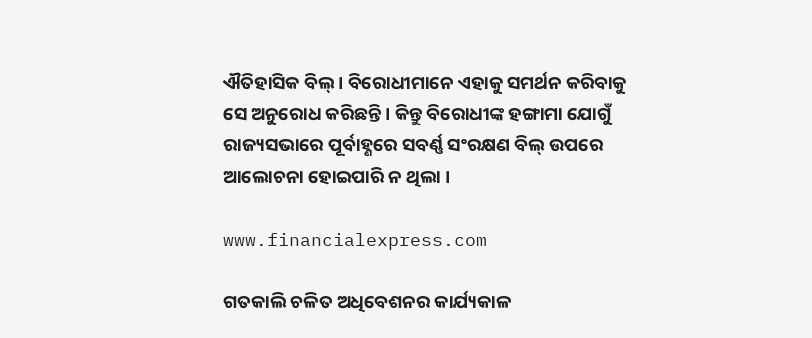ଐତିହାସିକ ବିଲ୍ । ବିରୋଧୀମାନେ ଏହାକୁ ସମର୍ଥନ କରିବାକୁ ସେ ଅନୁରୋଧ କରିଛନ୍ତି । କିନ୍ତୁ ବିରୋଧୀଙ୍କ ହଙ୍ଗାମା ଯୋଗୁଁ ରାଜ୍ୟସଭାରେ ପୂର୍ବାହ୍ଣରେ ସବର୍ଣ୍ଣ ସଂରକ୍ଷଣ ବିଲ୍ ଉପରେ ଆଲୋଚନା ହୋଇପାରି ନ ଥିଲା ।

www.financialexpress.com

ଗତକାଲି ଚଳିତ ଅଧିବେଶନର କାର୍ଯ୍ୟକାଳ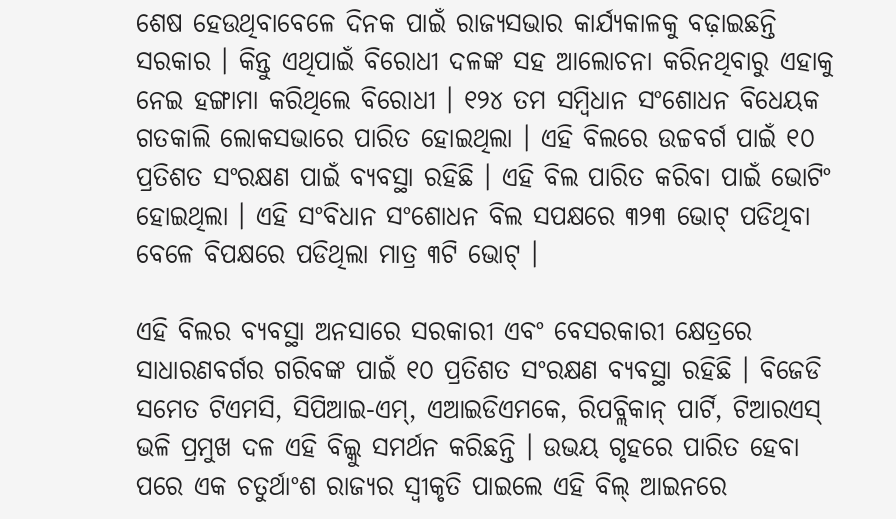ଶେଷ ହେଉଥିବାବେଳେ ଦିନକ ପାଇଁ ରାଜ୍ୟସଭାର କାର୍ଯ୍ୟକାଳକୁ ବଢ଼ାଇଛନ୍ତି ସରକାର । କିନ୍ତୁ ଏଥିପାଇଁ ବିରୋଧୀ ଦଳଙ୍କ ସହ ଆଲୋଚନା କରିନଥିବାରୁ ଏହାକୁ ନେଇ ହଙ୍ଗାମା କରିଥିଲେ ବିରୋଧୀ । ୧୨୪ ତମ ସମ୍ବିଧାନ ସଂଶୋଧନ ବିଧେୟକ ଗତକାଲି ଲୋକସଭାରେ ପାରିତ ହୋଇଥିଲା । ଏହି ବିଲରେ ଉଚ୍ଚବର୍ଗ ପାଇଁ ୧୦ ପ୍ରତିଶତ ସଂରକ୍ଷଣ ପାଇଁ ବ୍ୟବସ୍ଥା ରହିଛି । ଏହି ବିଲ ପାରିତ କରିବା ପାଇଁ ଭୋଟିଂ ହୋଇଥିଲା । ଏହି ସଂବିଧାନ ସଂଶୋଧନ ବିଲ ସପକ୍ଷରେ ୩୨୩ ଭୋଟ୍ ପଡିଥିବା ବେଳେ ବିପକ୍ଷରେ ପଡିଥିଲା ମାତ୍ର ୩ଟି ଭୋଟ୍ ।

ଏହି ବିଲର ବ୍ୟବସ୍ଥା ଅନସାରେ ସରକାରୀ ଏବଂ ବେସରକାରୀ କ୍ଷେତ୍ରରେ ସାଧାରଣବର୍ଗର ଗରିବଙ୍କ ପାଇଁ ୧୦ ପ୍ରତିଶତ ସଂରକ୍ଷଣ ବ୍ୟବସ୍ଥା ରହିଛି । ବିଜେଡି ସମେତ ଟିଏମସି, ସିପିଆଇ-ଏମ୍, ଏଆଇଡିଏମକେ, ରିପବ୍ଲିକାନ୍ ପାର୍ଟି, ଟିଆରଏସ୍ ଭଳି ପ୍ରମୁଖ ଦଳ ଏହି ବିଲ୍କୁ ସମର୍ଥନ କରିଛନ୍ତି । ଉଭୟ ଗୃହରେ ପାରିତ ହେବା ପରେ ଏକ ଚତୁର୍ଥାଂଶ ରାଜ୍ୟର ସ୍ୱୀକୃତି ପାଇଲେ ଏହି ବିଲ୍ ଆଇନରେ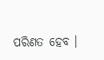ପରିଣତ ହେବ ।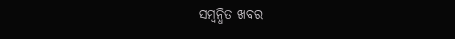ସମ୍ବନ୍ଧିତ ଖବର